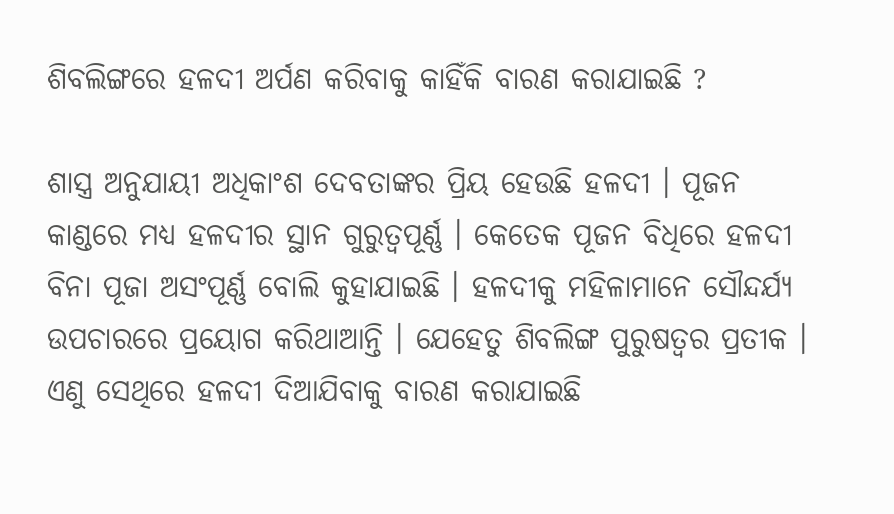ଶିବଲିଙ୍ଗରେ ହଳଦୀ ଅର୍ପଣ କରିବାକୁ କାହିଁକି ବାରଣ କରାଯାଇଛି ?

ଶାସ୍ତ୍ର ଅନୁଯାୟୀ ଅଧିକାଂଶ ଦେବତାଙ୍କର ପ୍ରିୟ ହେଉଛି ହଳଦୀ । ପୂଜନ କାଣ୍ଡରେ ମଧ୍ୟ ହଳଦୀର ସ୍ଥାନ ଗୁରୁତ୍ୱପୂର୍ଣ୍ଣ । କେତେକ ପୂଜନ ବିଧିରେ ହଳଦୀ ବିନା ପୂଜା ଅସଂପୂର୍ଣ୍ଣ ବୋଲି କୁହାଯାଇଛି । ହଳଦୀକୁ ମହିଳାମାନେ ସୌନ୍ଦର୍ଯ୍ୟ ଉପଚାରରେ ପ୍ରୟୋଗ କରିଥାଆନ୍ତି । ଯେହେତୁ ଶିବଲିଙ୍ଗ ପୁରୁଷତ୍ୱର ପ୍ରତୀକ । ଏଣୁ ସେଥିରେ ହଳଦୀ ଦିଆଯିବାକୁ ବାରଣ କରାଯାଇଛି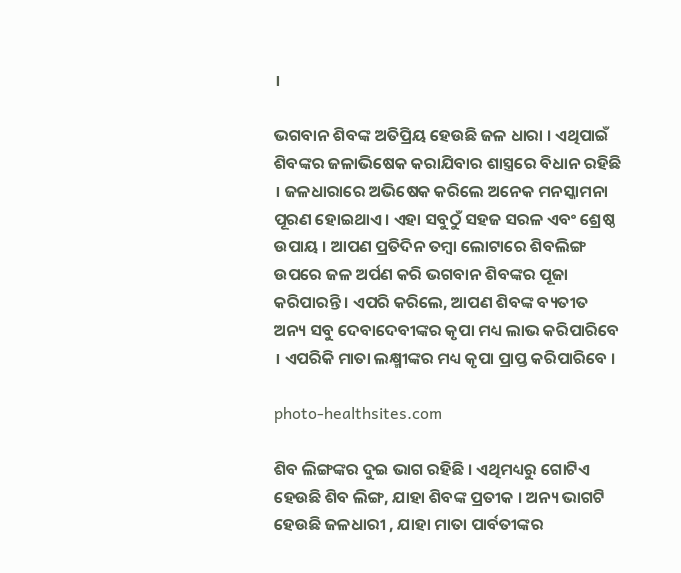।

ଭଗବାନ ଶିବଙ୍କ ଅତିପ୍ରିୟ ହେଉଛି ଜଳ ଧାରା । ଏଥିପାଇଁ ଶିବଙ୍କର ଜଳାଭିଷେକ କରାଯିବାର ଶାସ୍ତ୍ରରେ ବିଧାନ ରହିଛି । ଜଳଧାରାରେ ଅଭିଷେକ କରିଲେ ଅନେକ ମନସ୍କାମନା ପୂରଣ ହୋଇଥାଏ । ଏହା ସବୁଠୁଁ ସହଜ ସରଳ ଏବଂ ଶ୍ରେଷ୍ଠ ଉପାୟ । ଆପଣ ପ୍ରତିଦିନ ତମ୍ବା ଲୋଟାରେ ଶିବଲିଙ୍ଗ ଉପରେ ଜଳ ଅର୍ପଣ କରି ଭଗବାନ ଶିବଙ୍କର ପୂଜା କରିପାରନ୍ତି । ଏପରି କରିଲେ, ଆପଣ ଶିବଙ୍କ ବ୍ୟତୀତ ଅନ୍ୟ ସବୁ ଦେବାଦେବୀଙ୍କର କୃପା ମଧ୍ୟ ଲାଭ କରିପାରିବେ । ଏପରିକି ମାତା ଲକ୍ଷ୍ମୀଙ୍କର ମଧ୍ୟ କୃପା ପ୍ରାପ୍ତ କରିପାରିବେ ।

photo-healthsites.com

ଶିବ ଲିଙ୍ଗଙ୍କର ଦୁଇ ଭାଗ ରହିଛି । ଏଥିମଧ୍ୟରୁ ଗୋଟିଏ ହେଉଛି ଶିବ ଲିଙ୍ଗ, ଯାହା ଶିବଙ୍କ ପ୍ରତୀକ । ଅନ୍ୟ ଭାଗଟି ହେଉଛି ଜଳଧାରୀ , ଯାହା ମାତା ପାର୍ବତୀଙ୍କର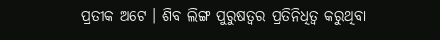ପ୍ରତୀକ ଅଟେ । ଶିବ ଲିଙ୍ଗ ପୁରୁଷତ୍ୱର ପ୍ରତିନିଧିତ୍ୱ କରୁଥିବା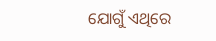ଯୋଗୁଁ ଏଥିରେ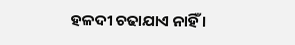ହଳଦୀ ଚଢାଯାଏ ନାହିଁ ।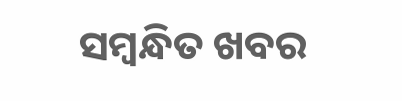ସମ୍ବନ୍ଧିତ ଖବର